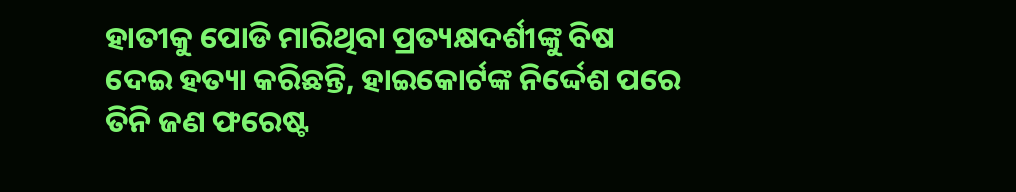ହାତୀକୁ ପୋଡି ମାରିଥିବା ପ୍ରତ୍ୟକ୍ଷଦର୍ଶୀଙ୍କୁ ବିଷ ଦେଇ ହତ୍ୟା କରିଛନ୍ତି, ହାଇକୋର୍ଟଙ୍କ ନିର୍ଦ୍ଦେଶ ପରେ ତିନି ଜଣ ଫରେଷ୍ଟ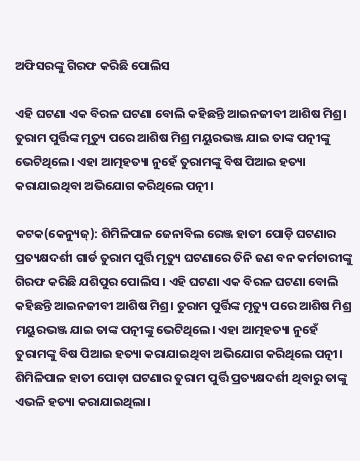ଅଫିସରଙ୍କୁ ଗିରଫ କରିଛି ପୋଲିସ

ଏହି ଘଟଣା ଏକ ବିରଳ ଘଟଣା ବୋଲି କହିଛନ୍ତି ଆଇନଜୀବୀ ଆଶିଷ ମିଶ୍ର। ତୁରାମ ପୁର୍ତ୍ତିଙ୍କ ମୃତ୍ୟୁ ପରେ ଆଶିଷ ମିଶ୍ର ମୟୁରଭଞ୍ଜ ଯାଇ ତାଙ୍କ ପତ୍ନୀଙ୍କୁ ଭେଟିଥିଲେ। ଏହା ଆତ୍ମହତ୍ୟା ନୁହେଁ ତୁରାମଙ୍କୁ ବିଷ ପିଆଇ ହତ୍ୟା କରାଯାଇଥିବା ଅଭିଯୋଗ କରିଥିଲେ ପତ୍ନୀ।

କଟକ(କେନ୍ୟୁଜ୍): ଶିମିଳିପାଳ ଜେନାବିଲ ରେଞ୍ଜ ହାତୀ ପୋଡ଼ି ଘଟଣାର ପ୍ରତ୍ୟକ୍ଷଦର୍ଶୀ ଗାର୍ଡ ତୁରାମ ପୁର୍ତ୍ତି ମୃତ୍ୟୁ ଘଟଣାରେ ତିନି ଜଣ ବନ କର୍ମଚାରୀଙ୍କୁ ଗିରଫ କରିଛି ଯଶିପୁର ପୋଲିସ । ଏହି ଘଟଣା ଏକ ବିରଳ ଘଟଣା ବୋଲି କହିଛନ୍ତି ଆଇନଜୀବୀ ଆଶିଷ ମିଶ୍ର। ତୁରାମ ପୁର୍ତ୍ତିଙ୍କ ମୃତ୍ୟୁ ପରେ ଆଶିଷ ମିଶ୍ର ମୟୁରଭଞ୍ଜ ଯାଇ ତାଙ୍କ ପତ୍ନୀଙ୍କୁ ଭେଟିଥିଲେ। ଏହା ଆତ୍ମହତ୍ୟା ନୁହେଁ ତୁରାମଙ୍କୁ ବିଷ ପିଆଇ ହତ୍ୟା କରାଯାଇଥିବା ଅଭିଯୋଗ କରିଥିଲେ ପତ୍ନୀ। ଶିମିଳିପାଳ ହାତୀ ପୋଡ଼ା ଘଟଣାର ତୁରାମ ପୁର୍ତ୍ତି ପ୍ରତ୍ୟକ୍ଷଦର୍ଶୀ ଥିବାରୁ ତାଙ୍କୁ ଏଭଳି ହତ୍ୟା କରାଯାଇଥିଲା।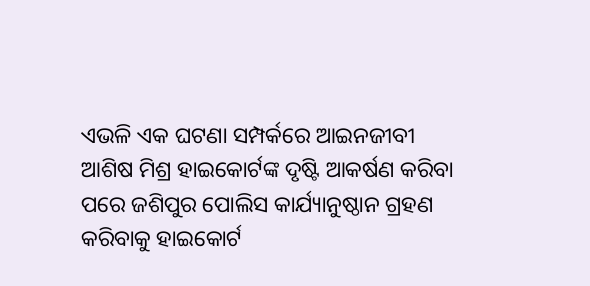ଏଭଳି ଏକ ଘଟଣା ସମ୍ପର୍କରେ ଆଇନଜୀବୀ ଆଶିଷ ମିଶ୍ର ହାଇକୋର୍ଟଙ୍କ ଦୃଷ୍ଟି ଆକର୍ଷଣ କରିବା ପରେ ଜଶିପୁର ପୋଲିସ କାର୍ଯ୍ୟାନୁଷ୍ଠାନ ଗ୍ରହଣ କରିବାକୁ ହାଇକୋର୍ଟ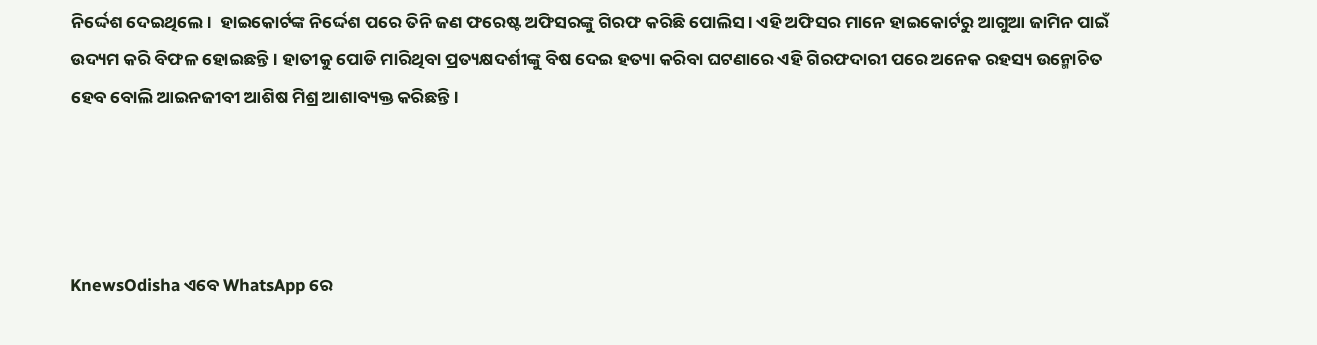ନିର୍ଦ୍ଦେଶ ଦେଇଥିଲେ।  ହାଇକୋର୍ଟଙ୍କ ନିର୍ଦ୍ଦେଶ ପରେ ତିନି ଜଣ ଫରେଷ୍ଟ ଅଫିସରଙ୍କୁ ଗିରଫ କରିଛି ପୋଲିସ। ଏହି ଅଫିସର ମାନେ ହାଇକୋର୍ଟରୁ ଆଗୁଆ ଜାମିନ ପାଇଁ ଉଦ୍ୟମ କରି ବିଫଳ ହୋଇଛନ୍ତି। ହାତୀକୁ ପୋଡି ମାରିଥିବା ପ୍ରତ୍ୟକ୍ଷଦର୍ଶୀଙ୍କୁ ବିଷ ଦେଇ ହତ୍ୟା କରିବା ଘଟଣାରେ ଏହି ଗିରଫଦାରୀ ପରେ ଅନେକ ରହସ୍ୟ ଉନ୍ମୋଚିତ ହେବ ବୋଲି ଆଇନଜୀବୀ ଆଶିଷ ମିଶ୍ର ଆଶାବ୍ୟକ୍ତ କରିଛନ୍ତି।




KnewsOdisha ଏବେ WhatsApp ରେ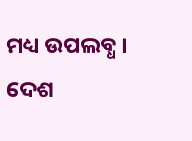ମଧ୍ୟ ଉପଲବ୍ଧ । ଦେଶ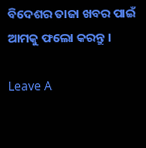ବିଦେଶର ତାଜା ଖବର ପାଇଁ ଆମକୁ ଫଲୋ କରନ୍ତୁ ।

Leave A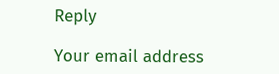Reply

Your email address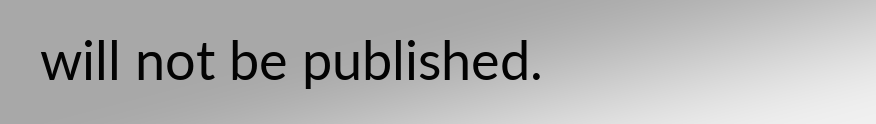will not be published.